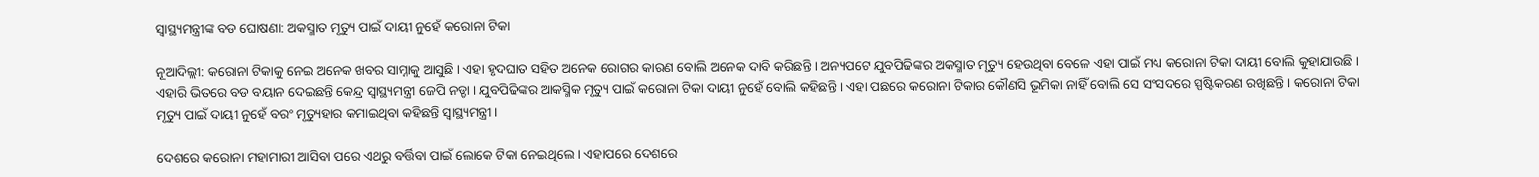ସ୍ୱାସ୍ଥ୍ୟମନ୍ତ୍ରୀଙ୍କ ବଡ ଘୋଷଣା: ଅକସ୍ମାତ ମୃତ୍ୟୁ ପାଇଁ ଦାୟୀ ନୁହେଁ କରୋନା ଟିକା

ନୂଆଦିଲ୍ଲୀ: କରୋନା ଟିକାକୁ ନେଇ ଅନେକ ଖବର ସାମ୍ନାକୁ ଆସୁଛି । ଏହା ହୃଦଘାତ ସହିତ ଅନେକ ରୋଗର କାରଣ ବୋଲି ଅନେକ ଦାବି କରିଛନ୍ତି । ଅନ୍ୟପଟେ ଯୁବପିଢିଙ୍କର ଅକସ୍ମାତ ମୃତ୍ୟୁ ହେଉଥିବା ବେଳେ ଏହା ପାଇଁ ମଧ୍ୟ କରୋନା ଟିକା ଦାୟୀ ବୋଲି କୁହାଯାଉଛି । ଏହାରି ଭିତରେ ବଡ ବୟାନ ଦେଇଛନ୍ତି କେନ୍ଦ୍ର ସ୍ବାସ୍ଥ୍ୟମନ୍ତ୍ରୀ ଜେପି ନଡ୍ଡା । ଯୁବପିଢିଙ୍କର ଆକସ୍ମିକ ମୃତ୍ୟୁ ପାଇଁ କରୋନା ଟିକା ଦାୟୀ ନୁହେଁ ବୋଲି କହିଛନ୍ତି । ଏହା ପଛରେ କରୋନା ଟିକାର କୌଣସି ଭୂମିକା ନାହିଁ ବୋଲି ସେ ସଂସଦରେ ସ୍ପଷ୍ଟିକରଣ ରଖିଛନ୍ତି । କରୋନା ଟିକା ମୃତ୍ୟୁ ପାଇଁ ଦାୟୀ ନୁହେଁ ବରଂ ମୃତ୍ୟୁହାର କମାଇଥିବା କହିଛନ୍ତି ସ୍ବାସ୍ଥ୍ୟମନ୍ତ୍ରୀ ।

ଦେଶରେ କରୋନା ମହାମାରୀ ଆସିବା ପରେ ଏଥରୁ ବର୍ତ୍ତିବା ପାଇଁ ଲୋକେ ଟିକା ନେଇଥିଲେ । ଏହାପରେ ଦେଶରେ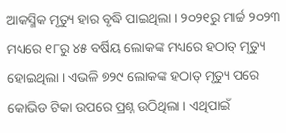ଆକସ୍ମିକ ମୃତ୍ୟୁ ହାର ବୃଦ୍ଧି ପାଇଥିଲା । ୨୦୨୧ରୁ ମାର୍ଚ୍ଚ ୨୦୨୩ ମଧ୍ୟରେ ୧୮ରୁ ୪୫ ବର୍ଷିୟ ଲୋକଙ୍କ ମଧ୍ୟରେ ହଠାତ୍ ମୃତ୍ୟୁ ହୋଇଥିଲା । ଏଭଳି ୭୨୯ ଲୋକଙ୍କ ହଠାତ୍ ମୃତ୍ୟୁ ପରେ କୋଭିଡ ଟିକା ଉପରେ ପ୍ରଶ୍ନ ଉଠିଥିଲା । ଏଥିପାଇଁ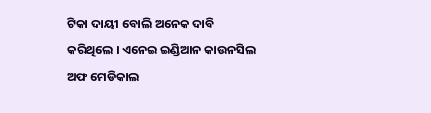ଟିକା ଦାୟୀ ବୋଲି ଅନେକ ଦାବି କରିଥିଲେ । ଏନେଇ ଇଣ୍ଡିଆନ କାଉନସିଲ ଅଫ ମେଡିକାଲ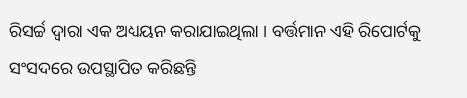ରିସର୍ଚ୍ଚ ଦ୍ବାରା ଏକ ଅଧ୍ୟୟନ କରାଯାଇଥିଲା । ବର୍ତ୍ତମାନ ଏହି ରିପୋର୍ଟକୁ ସଂସଦରେ ଉପସ୍ଥାପିତ କରିଛନ୍ତି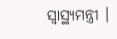ସ୍ବାସ୍ଥ୍ୟମନ୍ତ୍ରୀ ।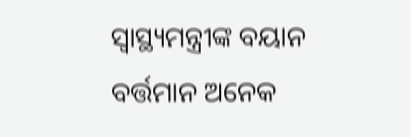ସ୍ବାସ୍ଥ୍ୟମନ୍ତ୍ରୀଙ୍କ ବୟାନ ବର୍ତ୍ତମାନ ଅନେକ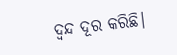ଦ୍ବନ୍ଦ ଦୂର କରିଛି।